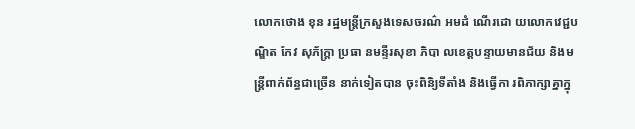លោកថោង ខុន រដ្ឋមន្ត្រីក្រសួងទេសចរណ៌ អមដំ ណើរដោ យលោកវេជ្ជបណ្ឌិត កែវ សុភ័ក្ត្រា ប្រធា នមន្ទីរសុខា ភិបា លខេត្តបន្ទាយមានជ័យ និងមន្ត្រីពាក់ព័ន្ធជាច្រើន នាក់ទៀតបាន ចុះពិនិ្យទីតាំង និងធ្វើកា រពិភាក្សាគ្នាក្នុ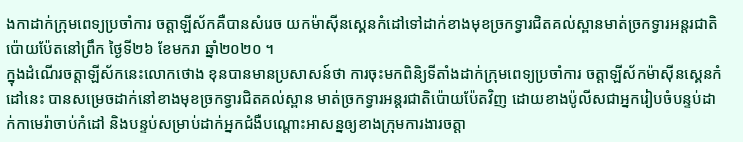ងកាដាក់ក្រុមពេទ្យប្រចាំការ ចត្តាឡីស័កគឺបានសំរេច យកម៉ាសុីនស្គេនកំដៅទៅដាក់ខាងមុខច្រកទ្វារជិតគល់ស្ពានមាត់ច្រកទ្វារអន្តរជាតិប៉ោយប៉ែតនៅព្រឹក ថ្ងៃទី២៦ ខែមករា ឆ្នាំ២០២០ ។
ក្នុងដំណើរចត្តាឡីស័កនេះលោកថោង ខុនបានមានប្រសាសន៍ថា ការចុះមកពិនិ្យទីតាំងដាក់ក្រុមពេទ្យប្រចាំការ ចត្តាឡីស័កម៉ាសុីនស្គេនកំដៅនេះ បានសម្រេចដាក់នៅខាងមុខច្រកទ្វារជិតគល់ស្ពាន មាត់ច្រកទ្វារអន្តរជាតិប៉ោយប៉ែតវិញ ដោយខាងប៉ូលីសជាអ្នករៀបចំបន្ទប់ដាក់កាមេរ៉ាចាប់កំដៅ និងបន្ទប់សម្រាប់ដាក់អ្នកជំងឺបណ្តោះអាសន្នឲ្យខាងក្រុមការងារចត្តា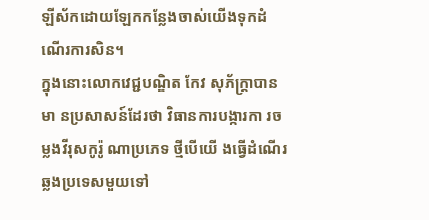ឡីស័កដោយឡែកកន្លែងចាស់យើងទុកដំណើរការសិន។
ក្នុងនោះលោកវេជ្ជបណ្ឌិត កែវ សុភ័ក្ត្រាបានមា នប្រសាសន៍ដែរថា វិធានការបង្ការកា រចម្លងវីរុសកូរ៉ូ ណាប្រភេទ ថ្មីបើយើ ងធ្វើដំណើរឆ្លងប្រទេសមួយទៅ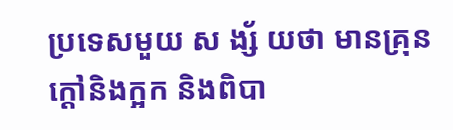ប្រទេសមួយ ស ង្ស័ យថា មានគ្រុនក្តៅនិងក្អក និងពិបា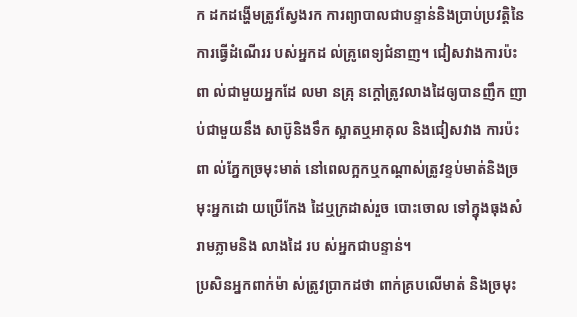ក ដកដង្ហើមត្រូវស្វែងរក ការព្យាបាលជាបន្ទាន់និងប្រាប់ប្រវត្តិនៃការធ្វើដំណើររ បស់អ្នកដ ល់គ្រូពេទ្យជំនាញ។ ជៀសវាងការប៉ះពា ល់ជាមួយអ្នកដែ លមា នគ្រុ នក្តៅត្រូវលាងដៃឲ្យបានញឹក ញាប់ជាមួយនឹង សាប៊ូនិងទឹក ស្អាតឬអាគុល និងជៀសវាង ការប៉ះពា ល់ភ្នែកច្រមុះមាត់ នៅពេលក្អកឬកណ្ដាស់ត្រូវខ្ទប់មាត់និងច្រមុះអ្នកដោ យប្រើកែង ដៃឬក្រដាស់រួច បោះចោល ទៅក្នុងធុងសំ រាមភ្លាមនិង លាងដៃ រប ស់អ្នកជាបន្ទាន់។
ប្រសិនអ្នកពាក់ម៉ា ស់ត្រូវប្រាកដថា ពាក់គ្របលើមាត់ និងច្រមុះ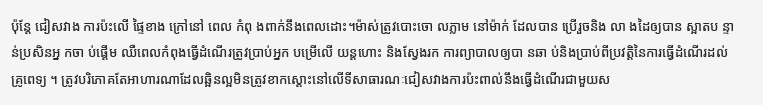ប៉ុន្តែ ជៀសវាង ការប៉ះលើ ផ្ទៃខាង ក្រៅនៅ ពេល កំពុ ងពាក់នឹងពេលដោះ។ម៉ាស់ត្រូវបោះចោ លភ្លាម នៅម៉ាក់ ដែលបាន ប្រើរួចនិង លា ងដៃឲ្យបាន ស្អាតប ន្ទាន់ប្រសិនអ្ន កចា ប់ផ្ដើម ឈឺពេលកំពុងធ្វើដំណើរត្រូវប្រាប់អ្នក បម្រើលើ យន្តហោះ និងស្វែងរក ការព្យាបាលឲ្យបា នឆា ប់និងប្រាប់ពីប្រវត្តិនៃការធ្វើដំណើរដល់គ្រូពេទ្យ ។ ត្រូវបរិភោគតែអាហារណាដែលឆ្អិនល្អមិនត្រូវខាកស្ដោះនៅលើទីសាធារណៈជៀសវាងការប៉ះពាល់នឹងធ្វើដំណើរជាមួយស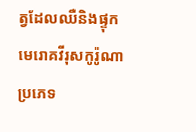ត្វដែលឈឺនិងផ្ទុកមេរោគវីរុសកូរ៉ូណាប្រភេទ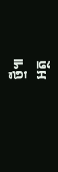ថ្មី៕
អត្ថ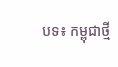បទ៖ កម្ពុជាថ្មី